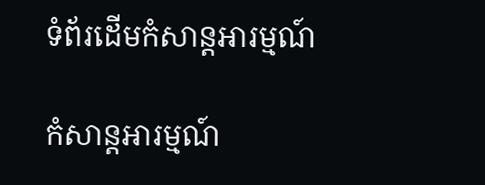ទំព័រដើមកំសាន្តអារម្មណ៍

កំសាន្តអារម្មណ៍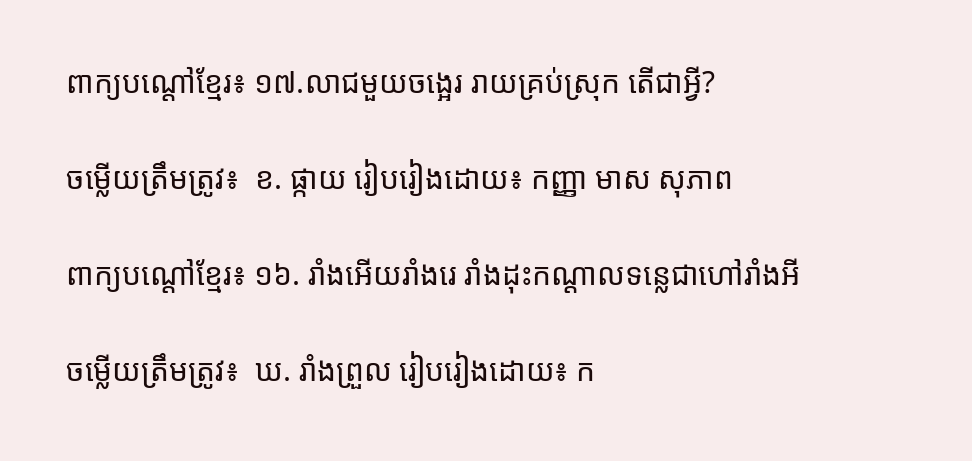ពាក្យបណ្តៅខ្មែរ៖ ១៧.លាជមួយចង្អេរ រាយគ្រប់ស្រុក តើជាអ្វី?

ចម្លើយត្រឹមត្រូវ៖  ខ. ផ្កាយ រៀបរៀងដោយ៖ កញ្ញា មាស សុភាព

ពាក្យបណ្តៅខ្មែរ៖ ១៦. រាំងអើយរាំងរេ រាំងដុះកណ្តាលទន្លេជាហៅរាំងអី

ចម្លើយត្រឹមត្រូវ៖  ឃ. រាំងព្រួល រៀបរៀងដោយ៖ ក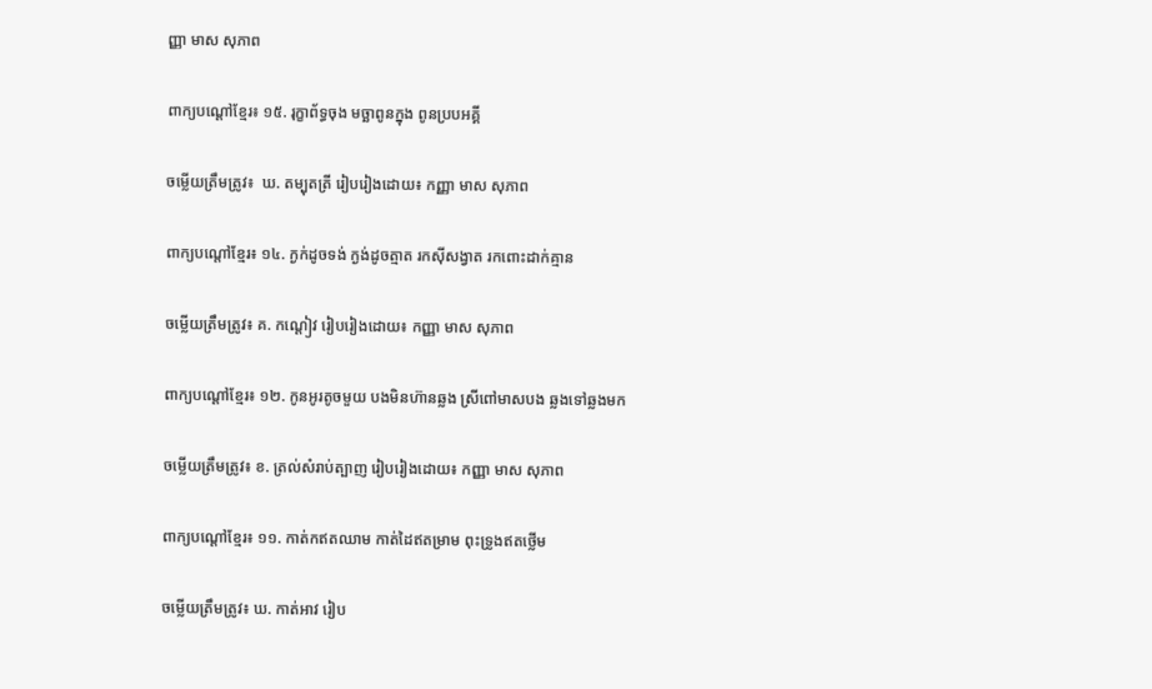ញ្ញា មាស សុភាព

ពាក្យបណ្តៅខ្មែរ៖ ១៥. រុក្ខាព័ទ្ធចុង មច្ឆាពូនក្នុង ពូនប្របអគ្គី

ចម្លើយត្រឹមត្រូវ៖  ឃ. តម្បុតត្រី រៀបរៀងដោយ៖ កញ្ញា មាស សុភាព

ពាក្យបណ្តៅខ្មែរ៖ ១៤. ក្ងក់ដូចទង់ ក្ងង់ដូចត្មាត រកស៊ីសង្វាត រកពោះដាក់គ្មាន

ចម្លើយត្រឹមត្រូវ៖ គ. កណ្តៀវ រៀបរៀងដោយ៖ កញ្ញា មាស សុភាព

ពាក្យបណ្តៅខ្មែរ៖ ១២. កូនអូរតូចមួយ បងមិនហ៊ានឆ្លង ស្រីពៅមាសបង ឆ្លងទៅឆ្លងមក

ចម្លើយត្រឹមត្រូវ៖ ខ. ត្រល់សំរាប់ត្បាញ រៀបរៀងដោយ៖ កញ្ញា មាស សុភាព

ពាក្យបណ្តៅខ្មែរ៖ ១១. កាត់កឥតឈាម កាត់ដៃឥតម្រាម ពុះទ្រូងឥតថ្លើម

ចម្លើយត្រឹមត្រូវ៖ ឃ. កាត់អាវ រៀប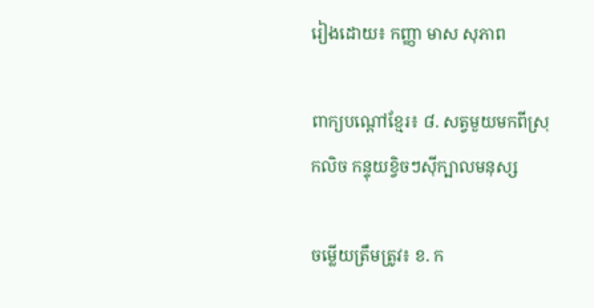រៀងដោយ៖ កញ្ញា មាស សុភាព

ពាក្យបណ្តៅខ្មែរ៖ ៨. សត្វមួយមកពីស្រុកលិច កន្ទុយខ្វិចៗស៊ីក្បាលមនុស្ស

ចម្លើយត្រឹមត្រូវ៖ ខ. ក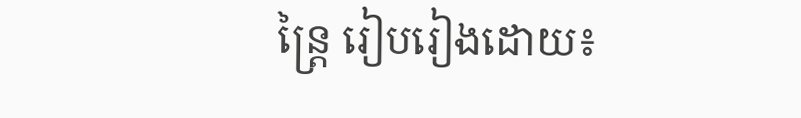ន្ត្រៃ រៀបរៀងដោយ៖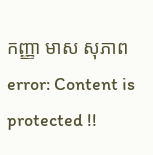កញ្ញា មាស សុភាព
error: Content is protected !!